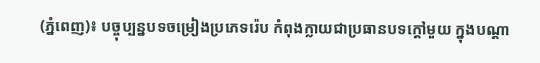(ភ្នំពេញ)៖ បច្ចុប្បន្នបទចម្រៀងប្រភេទរ៉េប កំពុងក្លាយជាប្រធានបទក្តៅមួយ ក្នុងបណ្តា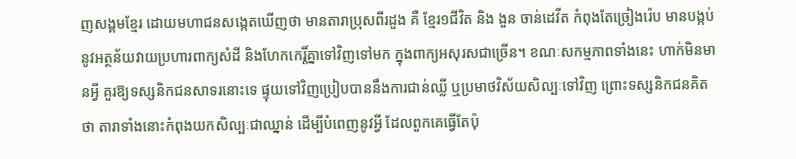ញសង្គមខ្មែរ ដោយមហាជនសង្កេតឃើញថា មានតារាប្រុសពីរដួង គឺ ខ្មែរ១ជីវិត និង ងួន ចាន់ដេវីត កំពុងតែច្រៀងរ៉េប មានបង្កប់នូវអត្ថន័យវាយប្រហារពាក្យសំដី និងហែកកេរ្តិ៍គ្នាទៅវិញទៅមក ក្នុងពាក្យអសុរសជាច្រើន។ ខណៈសកម្មភាពទាំងនេះ ហាក់មិនមានអ្វី គួរឱ្យទស្សនិកជនសាទរនោះទេ ផ្ទុយទៅវិញប្រៀបបាននឹងការជាន់ឈ្លី ឬប្រមាថវិស័យសិល្បៈទៅវិញ ព្រោះទស្សនិកជនគិតថា តារាទាំងនោះកំពុងយកសិល្បៈជាឈ្នាន់ ដើម្បីបំពេញនូវអ្វី ដែលពួកគេធ្វើតែប៉ុ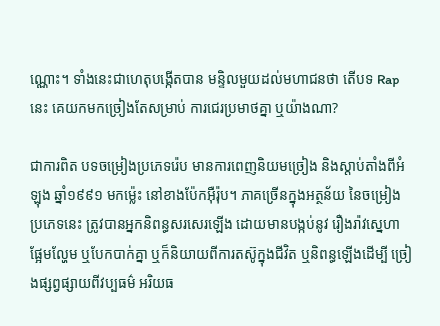ណ្ណោះ។ ទាំងនេះជាហេតុបង្កើតបាន មន្ទិលមួយដល់មហាជនថា តើបទ Rap នេះ គេយកមកច្រៀងតែសម្រាប់ ការជេរប្រមាថគ្នា ឬយ៉ាងណា?

ជាការពិត បទចម្រៀងប្រភេទរ៉េប មានការពេញនិយមច្រៀង និងស្តាប់តាំងពីអំឡុង ឆ្នាំ១៩៩១ មកម្ល៉េះ នៅខាងប៉ែកអ៊ឺរ៉ុប។ ភាគច្រើនក្នុងអត្ថន័យ នៃចម្រៀងប្រភេទនេះ ត្រូវបានអ្នកនិពន្ធសរសេរឡើង ដោយមានបង្កប់នូវ រឿងរ៉ាវស្នេហាផ្អែមល្ហែម ឬបែកបាក់គ្នា ឬក៏និយាយពីការតស៊ូក្នុងជីវិត ឬនិពន្ធឡើងដើម្បី ច្រៀងផ្សព្វផ្សាយពីវប្បធម៌ អរិយធ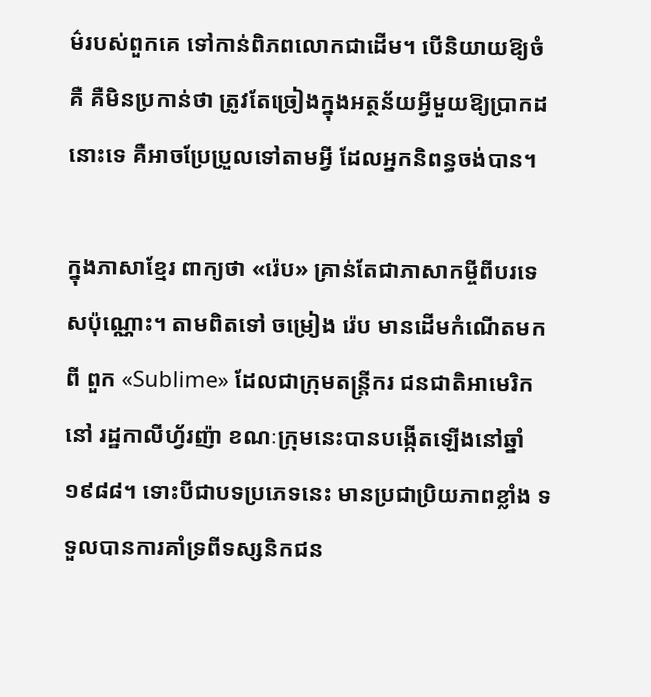ម៌របស់ពួកគេ ទៅកាន់ពិភពលោកជាដើម។ បើនិយាយឱ្យចំគឺ គឺមិនប្រកាន់ថា ត្រូវតែច្រៀងក្នុងអត្ថន័យអ្វីមួយឱ្យប្រាកដនោះទេ គឺអាចប្រែប្រួលទៅតាមអ្វី ដែលអ្នកនិពន្ធចង់បាន។

ក្នុងភាសាខ្មែរ ពាក្យថា «រ៉េប» គ្រាន់តែជាភាសាកម្ចីពីបរទេសប៉ុណ្ណោះ។ តាមពិតទៅ ចម្រៀង រ៉េប មានដើមកំណើតមកពី ពួក «Sublime» ដែលជាក្រុមតន្រ្តីករ ជនជាតិអាមេរិក នៅ រដ្ឋកាលីហ្វ័រញ៉ា ខណៈក្រុមនេះបានបង្កើតឡើងនៅឆ្នាំ ១៩៨៨។ ទោះបីជាបទប្រភេទនេះ មានប្រជាប្រិយភាពខ្លាំង ទទួលបានការគាំទ្រពីទស្សនិកជន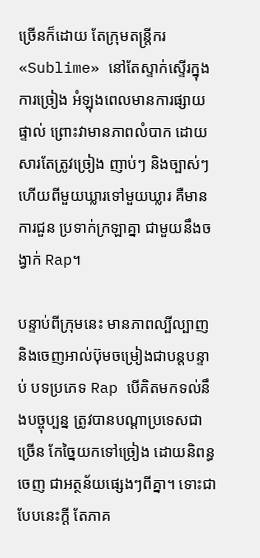ច្រើនក៏ដោយ តែក្រុមតន្រ្តីករ «Sublime» នៅតែស្ទាក់ស្ទើរក្នុងការច្រៀង អំឡុងពេលមានការផ្សាយផ្ទាល់ ព្រោះវាមានភាពលំបាក ដោយសារតែត្រូវច្រៀង ញាប់ៗ និងច្បាស់ៗ ហើយពីមួយឃ្លារទៅមួយឃ្លារ គឺមានការជួន ប្រទាក់ក្រឡាគ្នា ជាមួយនឹងចង្វាក់ Rap។

បន្ទាប់ពីក្រុមនេះ មានភាពល្បីល្បាញ និងចេញអាល់ប៊ុមចម្រៀងជាបន្តបន្ទាប់ បទប្រភេទ Rap បើគិតមកទល់នឹងបច្ចុប្បន្ន ត្រូវបានបណ្តាប្រទេសជាច្រើន កែច្នៃយកទៅច្រៀង ដោយនិពន្ធចេញ ជាអត្ថន័យផ្សេងៗពីគ្នា។ ទោះជាបែបនេះក្តី តែភាគ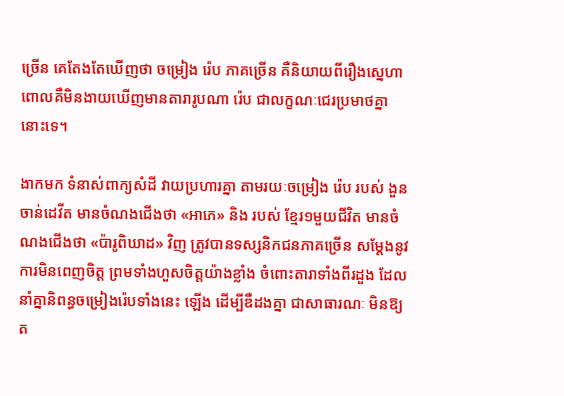ច្រើន គេតែងតែឃើញថា ចម្រៀង រ៉េប ភាគច្រើន គឺនិយាយពីរឿងស្នេហា ពោលគឺមិនងាយឃើញមានតារារូបណា រ៉េប ជាលក្ខណៈជេរប្រមាថគ្នានោះទេ។

ងាកមក ទំនាស់ពាក្យសំដី វាយប្រហារគ្នា តាមរយៈចម្រៀង រ៉េប របស់ ងួន ចាន់ដេវីត មានចំណងជើងថា «អាភេ» និង របស់ ខ្មែរ១មួយជីវិត មានចំណងជើងថា «ប៉ារូពិឃាដ» វិញ ត្រូវបានទស្សនិកជនភាគច្រើន សម្តែងនូវការមិនពេញចិត្ត ព្រមទាំងហួសចិត្តយ៉ាងខ្លាំង ចំពោះតារាទាំងពីរដួង ដែលនាំគ្នានិពន្ធចម្រៀងរ៉េបទាំងនេះ ឡើង ដើម្បីឌឺដងគ្នា ជាសាធារណៈ មិនឱ្យត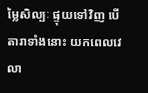ម្លៃសិល្បៈ ផ្ទុយទៅវិញ បើតារាទាំងនោះ យកពេលវេលា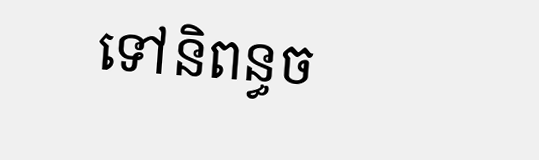ទៅនិពន្ធច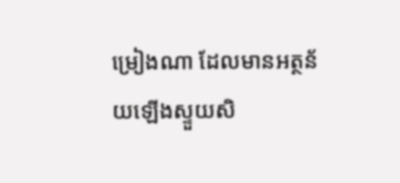ម្រៀងណា ដែលមានអត្ថន័យឡើងស្ទួយសិ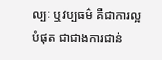ល្បៈ ឬវប្បធម៌ គឺជាការល្អបំផុត ជាជាងការជាន់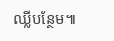ឈ្លីបន្ថែម៕